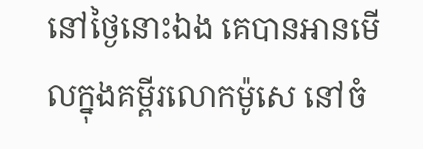នៅថ្ងៃនោះឯង គេបានអានមើលក្នុងគម្ពីរលោកម៉ូសេ នៅចំ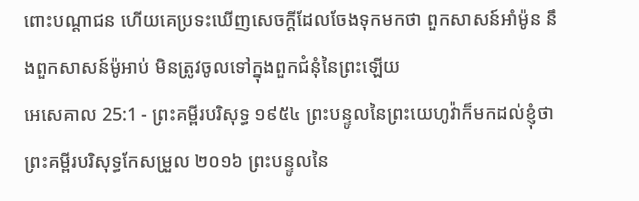ពោះបណ្តាជន ហើយគេប្រទះឃើញសេចក្ដីដែលចែងទុកមកថា ពួកសាសន៍អាំម៉ូន នឹងពួកសាសន៍ម៉ូអាប់ មិនត្រូវចូលទៅក្នុងពួកជំនុំនៃព្រះឡើយ
អេសេគាល 25:1 - ព្រះគម្ពីរបរិសុទ្ធ ១៩៥៤ ព្រះបន្ទូលនៃព្រះយេហូវ៉ាក៏មកដល់ខ្ញុំថា ព្រះគម្ពីរបរិសុទ្ធកែសម្រួល ២០១៦ ព្រះបន្ទូលនៃ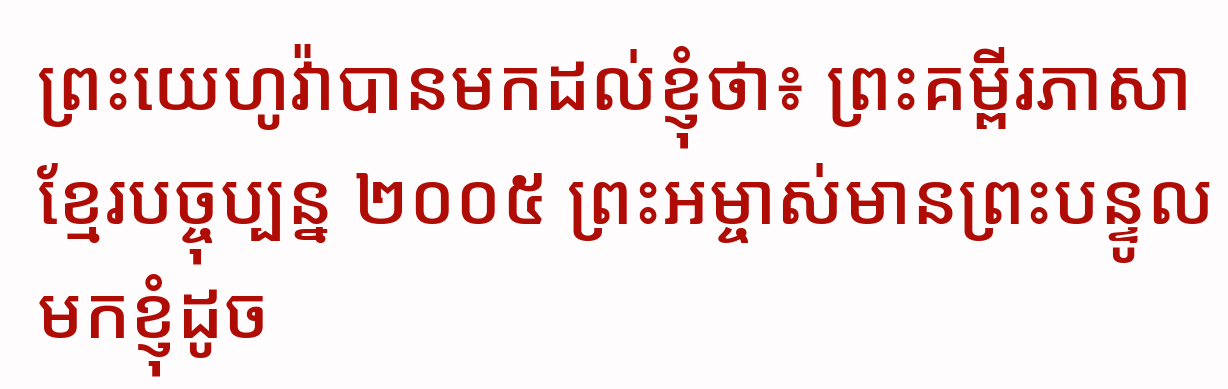ព្រះយេហូវ៉ាបានមកដល់ខ្ញុំថា៖ ព្រះគម្ពីរភាសាខ្មែរបច្ចុប្បន្ន ២០០៥ ព្រះអម្ចាស់មានព្រះបន្ទូលមកខ្ញុំដូច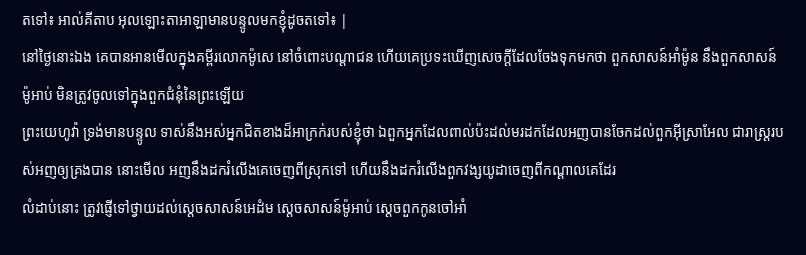តទៅ៖ អាល់គីតាប អុលឡោះតាអាឡាមានបន្ទូលមកខ្ញុំដូចតទៅ៖ |
នៅថ្ងៃនោះឯង គេបានអានមើលក្នុងគម្ពីរលោកម៉ូសេ នៅចំពោះបណ្តាជន ហើយគេប្រទះឃើញសេចក្ដីដែលចែងទុកមកថា ពួកសាសន៍អាំម៉ូន នឹងពួកសាសន៍ម៉ូអាប់ មិនត្រូវចូលទៅក្នុងពួកជំនុំនៃព្រះឡើយ
ព្រះយេហូវ៉ា ទ្រង់មានបន្ទូល ទាស់នឹងអស់អ្នកជិតខាងដ៏អាក្រក់របស់ខ្ញុំថា ឯពួកអ្នកដែលពាល់ប៉ះដល់មរដកដែលអញបានចែកដល់ពួកអ៊ីស្រាអែល ជារាស្ត្ររបស់អញឲ្យគ្រងបាន នោះមើល អញនឹងដករំលើងគេចេញពីស្រុកទៅ ហើយនឹងដករំលើងពួកវង្សយូដាចេញពីកណ្តាលគេដែរ
លំដាប់នោះ ត្រូវផ្ញើទៅថ្វាយដល់ស្តេចសាសន៍អេដំម ស្តេចសាសន៍ម៉ូអាប់ ស្តេចពួកកូនចៅអាំ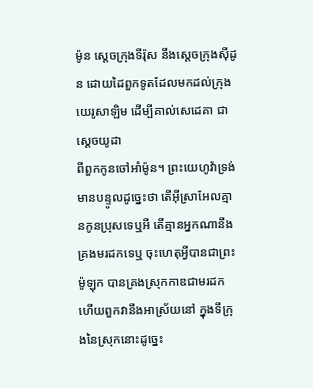ម៉ូន ស្តេចក្រុងទីរ៉ុស នឹងស្តេចក្រុងស៊ីដូន ដោយដៃពួកទូតដែលមកដល់ក្រុងយេរូសាឡិម ដើម្បីគាល់សេដេគា ជាស្តេចយូដា
ពីពួកកូនចៅអាំម៉ូន។ ព្រះយេហូវ៉ាទ្រង់មានបន្ទូលដូច្នេះថា តើអ៊ីស្រាអែលគ្មានកូនប្រុសទេឬអី តើគ្មានអ្នកណានឹងគ្រងមរដកទេឬ ចុះហេតុអ្វីបានជាព្រះម៉ូឡុក បានគ្រងស្រុកកាឌជាមរដក ហើយពួកវានឹងអាស្រ័យនៅ ក្នុងទីក្រុងនៃស្រុកនោះដូច្នេះ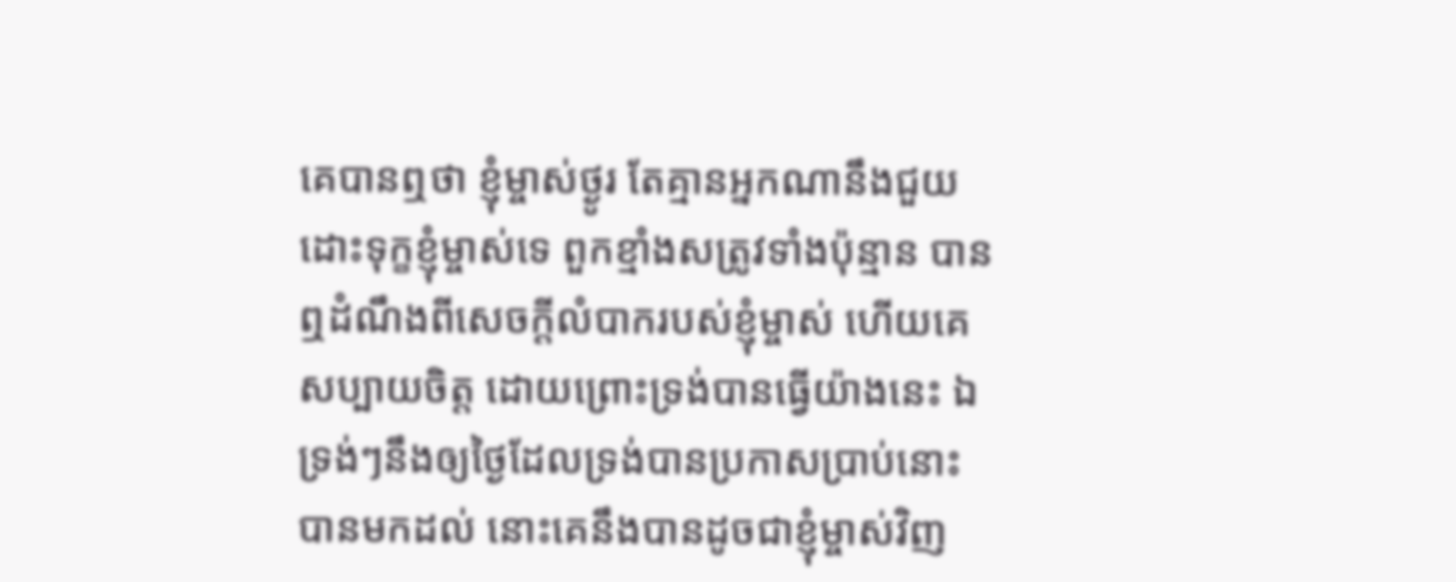គេបានឮថា ខ្ញុំម្ចាស់ថ្ងូរ តែគ្មានអ្នកណានឹងជួយដោះទុក្ខខ្ញុំម្ចាស់ទេ ពួកខ្មាំងសត្រូវទាំងប៉ុន្មាន បានឮដំណឹងពីសេចក្ដីលំបាករបស់ខ្ញុំម្ចាស់ ហើយគេសប្បាយចិត្ត ដោយព្រោះទ្រង់បានធ្វើយ៉ាងនេះ ឯទ្រង់ៗនឹងឲ្យថ្ងៃដែលទ្រង់បានប្រកាសប្រាប់នោះ បានមកដល់ នោះគេនឹងបានដូចជាខ្ញុំម្ចាស់វិញ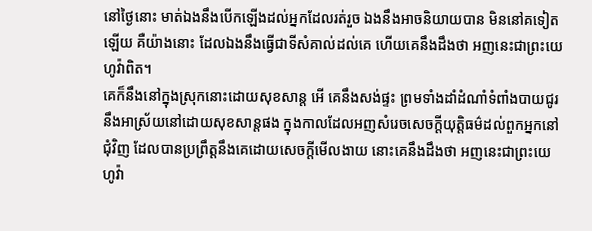នៅថ្ងៃនោះ មាត់ឯងនឹងបើកឡើងដល់អ្នកដែលរត់រួច ឯងនឹងអាចនិយាយបាន មិននៅគទៀតឡើយ គឺយ៉ាងនោះ ដែលឯងនឹងធ្វើជាទីសំគាល់ដល់គេ ហើយគេនឹងដឹងថា អញនេះជាព្រះយេហូវ៉ាពិត។
គេក៏នឹងនៅក្នុងស្រុកនោះដោយសុខសាន្ត អើ គេនឹងសង់ផ្ទះ ព្រមទាំងដាំដំណាំទំពាំងបាយជូរ នឹងអាស្រ័យនៅដោយសុខសាន្តផង ក្នុងកាលដែលអញសំរេចសេចក្ដីយុត្តិធម៌ដល់ពួកអ្នកនៅជុំវិញ ដែលបានប្រព្រឹត្តនឹងគេដោយសេចក្ដីមើលងាយ នោះគេនឹងដឹងថា អញនេះជាព្រះយេហូវ៉ា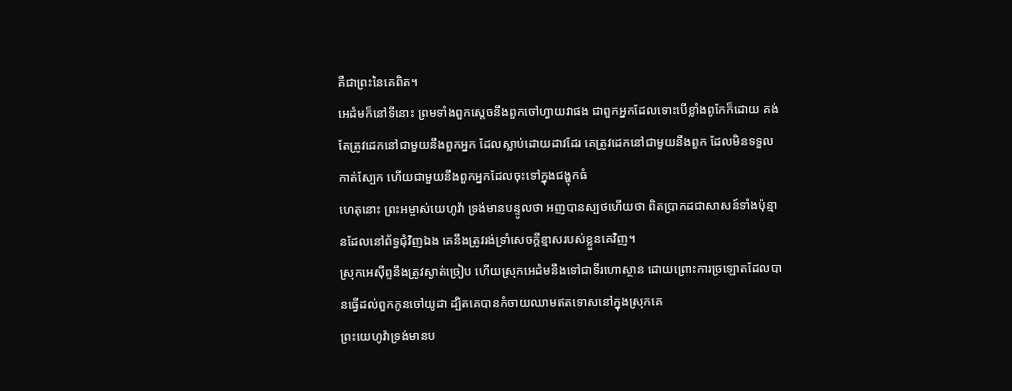គឺជាព្រះនៃគេពិត។
អេដំមក៏នៅទីនោះ ព្រមទាំងពួកស្តេចនឹងពួកចៅហ្វាយវាផង ជាពួកអ្នកដែលទោះបើខ្លាំងពូកែក៏ដោយ គង់តែត្រូវដេកនៅជាមួយនឹងពួកអ្នក ដែលស្លាប់ដោយដាវដែរ គេត្រូវដេកនៅជាមួយនឹងពួក ដែលមិនទទួលកាត់ស្បែក ហើយជាមួយនឹងពួកអ្នកដែលចុះទៅក្នុងជង្ហុកធំ
ហេតុនោះ ព្រះអម្ចាស់យេហូវ៉ា ទ្រង់មានបន្ទូលថា អញបានស្បថហើយថា ពិតប្រាកដជាសាសន៍ទាំងប៉ុន្មានដែលនៅព័ទ្ធជុំវិញឯង គេនឹងត្រូវរង់ទ្រាំសេចក្ដីខ្មាសរបស់ខ្លួនគេវិញ។
ស្រុកអេស៊ីព្ទនឹងត្រូវស្ងាត់ច្រៀប ហើយស្រុកអេដំមនឹងទៅជាទីរហោស្ថាន ដោយព្រោះការច្រឡោតដែលបានធ្វើដល់ពួកកូនចៅយូដា ដ្បិតគេបានកំចាយឈាមឥតទោសនៅក្នុងស្រុកគេ
ព្រះយេហូវ៉ាទ្រង់មានប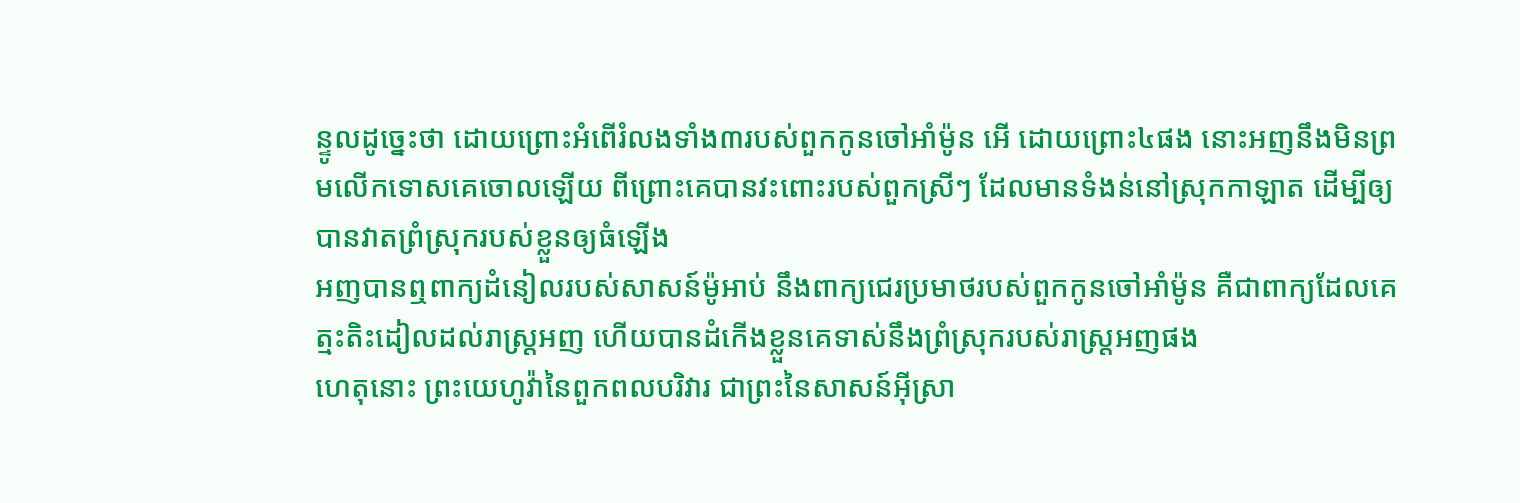ន្ទូលដូច្នេះថា ដោយព្រោះអំពើរំលងទាំង៣របស់ពួកកូនចៅអាំម៉ូន អើ ដោយព្រោះ៤ផង នោះអញនឹងមិនព្រមលើកទោសគេចោលឡើយ ពីព្រោះគេបានវះពោះរបស់ពួកស្រីៗ ដែលមានទំងន់នៅស្រុកកាឡាត ដើម្បីឲ្យបានវាតព្រំស្រុករបស់ខ្លួនឲ្យធំឡើង
អញបានឮពាក្យដំនៀលរបស់សាសន៍ម៉ូអាប់ នឹងពាក្យជេរប្រមាថរបស់ពួកកូនចៅអាំម៉ូន គឺជាពាក្យដែលគេត្មះតិះដៀលដល់រាស្ត្រអញ ហើយបានដំកើងខ្លួនគេទាស់នឹងព្រំស្រុករបស់រាស្ត្រអញផង
ហេតុនោះ ព្រះយេហូវ៉ានៃពួកពលបរិវារ ជាព្រះនៃសាសន៍អ៊ីស្រា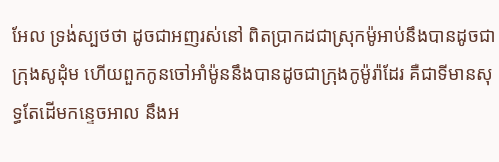អែល ទ្រង់ស្បថថា ដូចជាអញរស់នៅ ពិតប្រាកដជាស្រុកម៉ូអាប់នឹងបានដូចជាក្រុងសូដុំម ហើយពួកកូនចៅអាំម៉ូននឹងបានដូចជាក្រុងកូម៉ូរ៉ាដែរ គឺជាទីមានសុទ្ធតែដើមកន្ទេចអាល នឹងអ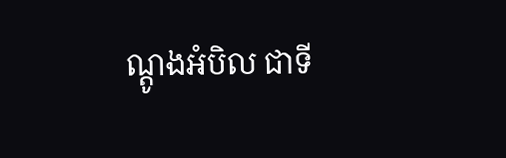ណ្តូងអំបិល ជាទី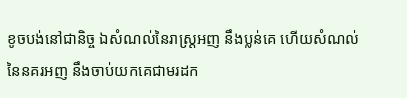ខូចបង់នៅជានិច្ច ឯសំណល់នៃរាស្ត្រអញ នឹងប្លន់គេ ហើយសំណល់នៃនគរអញ នឹងចាប់យកគេជាមរដក